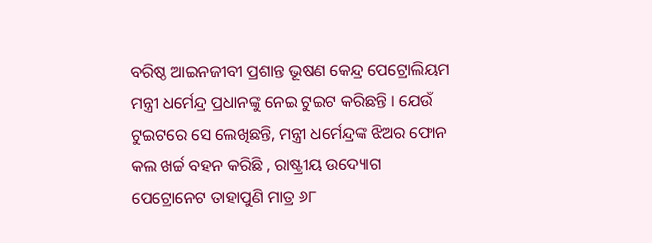ବରିଷ୍ଠ ଆଇନଜୀବୀ ପ୍ରଶାନ୍ତ ଭୂଷଣ କେନ୍ଦ୍ର ପେଟ୍ରୋଲିୟମ ମନ୍ତ୍ରୀ ଧର୍ମେନ୍ଦ୍ର ପ୍ରଧାନଙ୍କୁ ନେଇ ଟୁଇଟ କରିଛନ୍ତି । ଯେଉଁ ଟୁଇଟରେ ସେ ଲେଖିଛନ୍ତି, ମନ୍ତ୍ରୀ ଧର୍ମେନ୍ଦ୍ରଙ୍କ ଝିଅର ଫୋନ କଲ ଖର୍ଚ୍ଚ ବହନ କରିଛି , ରାଷ୍ଟ୍ରୀୟ ଉଦ୍ୟୋଗ ପେଟ୍ରୋନେଟ ତାହାପୁଣି ମାତ୍ର ୬୮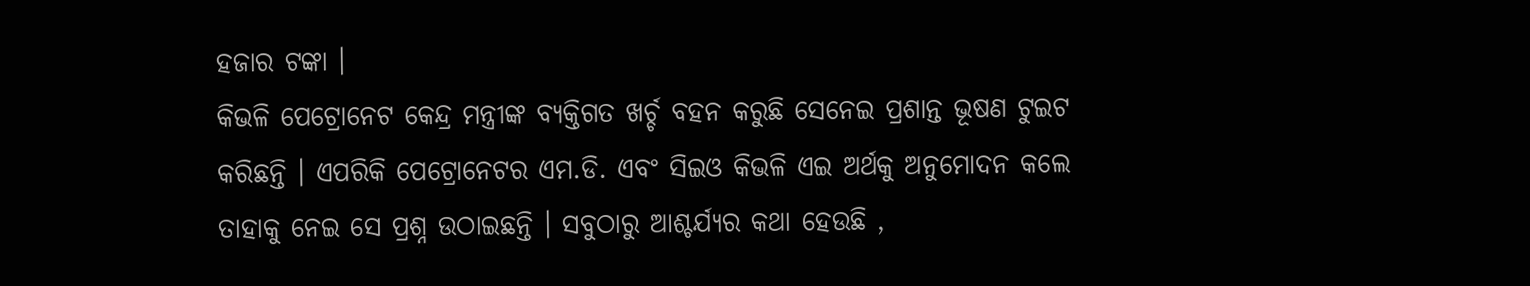ହଜାର ଟଙ୍କା ।
କିଭଳି ପେଟ୍ରୋନେଟ କେନ୍ଦ୍ର ମନ୍ତ୍ରୀଙ୍କ ବ୍ୟକ୍ତିଗତ ଖର୍ଚ୍ଚ ବହନ କରୁଛି ସେନେଇ ପ୍ରଶାନ୍ତ ଭୂଷଣ ଟୁଇଟ କରିଛନ୍ତି । ଏପରିକି ପେଟ୍ରୋନେଟର ଏମ.ଡି. ଏବଂ ସିଇଓ କିଭଳି ଏଇ ଅର୍ଥକୁ ଅନୁମୋଦନ କଲେ ତାହାକୁ ନେଇ ସେ ପ୍ରଶ୍ନ ଉଠାଇଛନ୍ତି । ସବୁଠାରୁ ଆଶ୍ଚର୍ଯ୍ୟର କଥା ହେଉଛି ,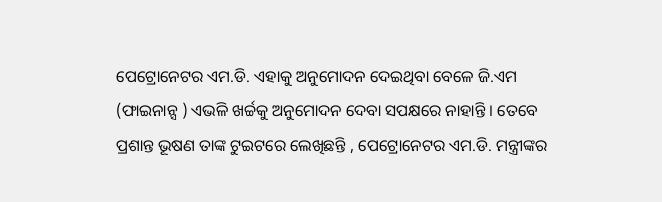ପେଟ୍ରୋନେଟର ଏମ.ଡି. ଏହାକୁ ଅନୁମୋଦନ ଦେଇଥିବା ବେଳେ ଜି.ଏମ (ଫାଇନାନ୍ସ ) ଏଭଳି ଖର୍ଚ୍ଚକୁ ଅନୁମୋଦନ ଦେବା ସପକ୍ଷରେ ନାହାନ୍ତି । ତେବେ ପ୍ରଶାନ୍ତ ଭୂଷଣ ତାଙ୍କ ଟୁଇଟରେ ଲେଖିଛନ୍ତି , ପେଟ୍ରୋନେଟର ଏମ.ଡି. ମନ୍ତ୍ରୀଙ୍କର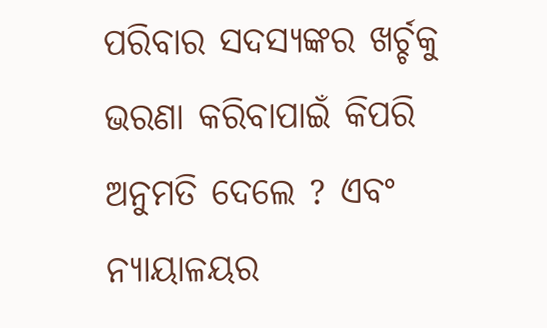ପରିବାର ସଦସ୍ୟଙ୍କର ଖର୍ଚ୍ଚକୁ ଭରଣା କରିବାପାଇଁ କିପରି ଅନୁମତି ଦେଲେ ? ଏବଂ ନ୍ୟାୟାଳୟର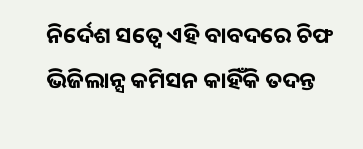ନିର୍ଦେଶ ସତ୍ୱେ ଏହି ବାବଦରେ ଚିଫ ଭିଜିଲାନ୍ସ କମିସନ କାହିଁକି ତଦନ୍ତ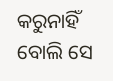କରୁନାହିଁ ବୋଲି ସେ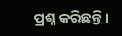ପ୍ରଶ୍ନ କରିଛନ୍ତି ।